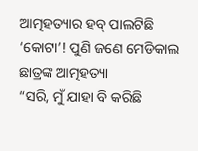ଆତ୍ମହତ୍ୟାର ହବ୍ ପାଲଟିଛି ‘କୋଟା’! ପୁଣି ଜଣେ ମେଡିକାଲ ଛାତ୍ରଙ୍କ ଆତ୍ମହତ୍ୟା
“ସରି, ମୁଁ ଯାହା ବି କରିଛି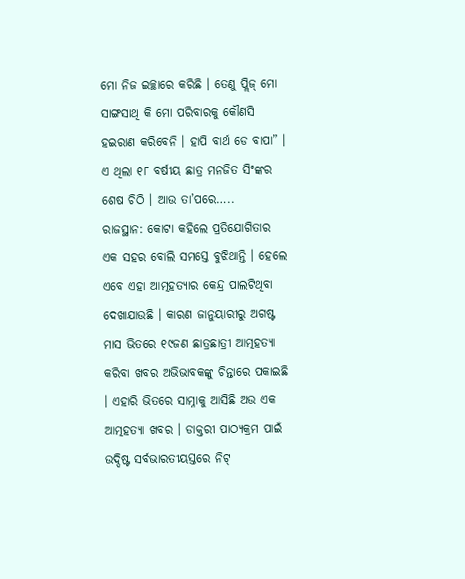ମୋ ନିଜ ଇଚ୍ଛାରେ କରିଛି । ତେଣୁ ପ୍ଲିଜ୍ ମୋ ସାଙ୍ଗସାଥି କି ମୋ ପରିବାରକୁ କୌଣସି ହଇରାଣ କରିବେନି । ହାପି ବାର୍ଥ ଡେ ବାପା” । ଏ ଥିଲା ୧୮ ବର୍ଷୀୟ ଛାତ୍ର ମନଜିତ ସିଂଙ୍କର ଶେଷ ଚିଠି । ଆଉ ତା’ପରେ…..
ରାଜସ୍ଥାନ: କୋଟା କହିଲେ ପ୍ରତିଯୋଗିତାର ଏକ ସହର ବୋଲି ସମସ୍ତେ ବୁଝିଥାନ୍ତି । ହେଲେ ଏବେ ଏହା ଆତ୍ମହତ୍ୟାର କେନ୍ଦ୍ର ପାଲଟିଥିବା ଦେଖାଯାଉଛି । କାରଣ ଜାନୁୟାରୀରୁ ଅଗଷ୍ଟ ମାସ ଭିତରେ ୧୯ଜଣ ଛାତ୍ରଛାତ୍ରୀ ଆତ୍ମହତ୍ୟା କରିବା ଖବର ଅଭିଭାବକଙ୍କୁ ଚିନ୍ତାରେ ପକାଇଛି । ଏହାରି ଭିତରେ ସାମ୍ନାକୁ ଆସିଛି ଅଉ ଏକ ଆତ୍ମହତ୍ୟା ଖବର । ଡାକ୍ତରୀ ପାଠ୍ୟକ୍ରମ ପାଇଁ ଉଦ୍ଦିଷ୍ଟ ସର୍ବଭାରତୀୟସ୍ତରେ ନିଟ୍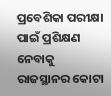ପ୍ରବେଶିକା ପରୀକ୍ଷା ପାଇଁ ପ୍ରଶିକ୍ଷଣ ନେବାକୁ ରାଜସ୍ଥାନର କୋଟା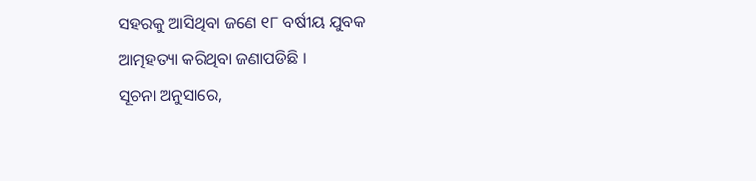ସହରକୁ ଆସିଥିବା ଜଣେ ୧୮ ବର୍ଷୀୟ ଯୁବକ ଆତ୍ମହତ୍ୟା କରିଥିବା ଜଣାପଡିଛି ।
ସୂଚନା ଅନୁସାରେ,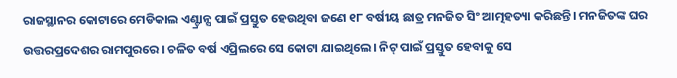ରାଜସ୍ଥାନର କୋଟାରେ ମେଡିକାଲ ଏଣ୍ଟ୍ରାନ୍ସ ପାଇଁ ପ୍ରସ୍ତୁତ ହେଉଥିବା ଜଣେ ୧୮ ବର୍ଷୀୟ ଛାତ୍ର ମନଜିତ ସିଂ ଆତ୍ମହତ୍ୟା କରିଛନ୍ତି। ମନଜିତଙ୍କ ଘର ଉତ୍ତରପ୍ରଦେଶର ରାମପୁରରେ। ଚଳିତ ବର୍ଷ ଏପ୍ରିଲରେ ସେ କୋଟା ଯାଇଥିଲେ। ନିଟ୍ ପାଇଁ ପ୍ରସ୍ତୁତ ହେବାକୁ ସେ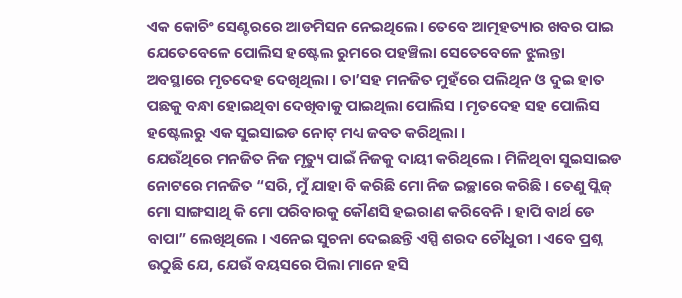ଏକ କୋଚିଂ ସେଣ୍ଟରରେ ଆଡମିସନ ନେଇଥିଲେ। ତେବେ ଆତ୍ମହତ୍ୟାର ଖବର ପାଇ ଯେତେବେଳେ ପୋଲିସ ହଷ୍ଟେଲ ରୁମରେ ପହଞ୍ଚିଲା ସେତେବେଳେ ଝୁଲନ୍ତା ଅବସ୍ଥାରେ ମୃତଦେହ ଦେଖିଥିଲା । ତା’ସହ ମନଜିତ ମୁହଁରେ ପଲିଥିନ ଓ ଦୁଇ ହାତ ପଛକୁ ବନ୍ଧା ହୋଇଥିବା ଦେଖିବାକୁ ପାଇଥିଲା ପୋଲିସ । ମୃତଦେହ ସହ ପୋଲିସ ହଷ୍ଟେଲରୁ ଏକ ସୁଇସାଇଡ ନୋଟ୍ ମଧ୍ୟ ଜବତ କରିଥିଲା ।
ଯେଉଁଥିରେ ମନଜିତ ନିଜ ମୃତ୍ୟୁ ପାଇଁ ନିଜକୁ ଦାୟୀ କରିଥିଲେ । ମିଳିଥିବା ସୁଇସାଇଡ ନୋଟରେ ମନଜିତ “ସରି, ମୁଁ ଯାହା ବି କରିଛି ମୋ ନିଜ ଇଚ୍ଛାରେ କରିଛି । ତେଣୁ ପ୍ଲିଜ୍ ମୋ ସାଙ୍ଗସାଥି କି ମୋ ପରିବାରକୁ କୌଣସି ହଇରାଣ କରିବେନି । ହାପି ବାର୍ଥ ଡେ ବାପା” ଲେଖିଥିଲେ । ଏନେଇ ସୁଚନା ଦେଇଛନ୍ତି ଏସ୍ପି ଶରଦ ଚୌଧୁରୀ । ଏବେ ପ୍ରଶ୍ନ ଉଠୁଛି ଯେ, ଯେଉଁ ବୟସରେ ପିଲା ମାନେ ହସି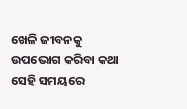ଖେଳି ଜୀବନକୁ ଉପଭୋଗ କରିବା କଥା ସେହି ସମୟରେ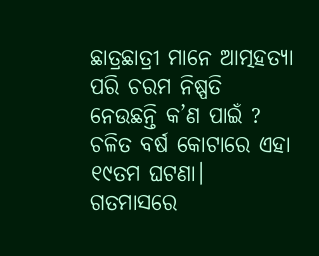ଛାତ୍ରଛାତ୍ରୀ ମାନେ ଆତ୍ମହତ୍ୟା ପରି ଚରମ ନିଷ୍ପତି ନେଉଛନ୍ତି କ’ଣ ପାଇଁ ?
ଚଳିତ ବର୍ଷ କୋଟାରେ ଏହା ୧୯ତମ ଘଟଣା। ଗତମାସରେ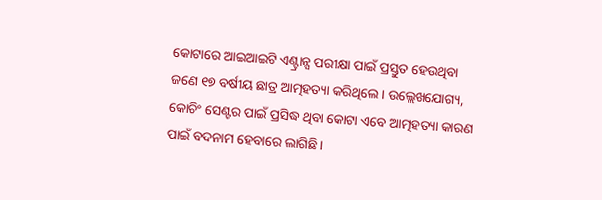କୋଟାରେ ଆଇଆଇଟି ଏଣ୍ଟ୍ରାନ୍ସ ପରୀକ୍ଷା ପାଇଁ ପ୍ରସ୍ତୁତ ହେଉଥିବା ଜଣେ ୧୭ ବର୍ଷୀୟ ଛାତ୍ର ଆତ୍ମହତ୍ୟା କରିଥିଲେ। ଉଲ୍ଲେଖଯୋଗ୍ୟ, କୋଚିଂ ସେଣ୍ଟର ପାଇଁ ପ୍ରସିଦ୍ଧ ଥିବା କୋଟା ଏବେ ଆତ୍ମହତ୍ୟା କାରଣ ପାଇଁ ବଦନାମ ହେବାରେ ଲାଗିଛି।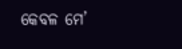କେବଳ ମେ’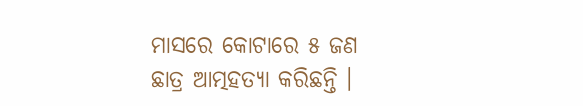ମାସରେ କୋଟାରେ ୫ ଜଣ ଛାତ୍ର ଆତ୍ମହତ୍ୟା କରିଛନ୍ତି ।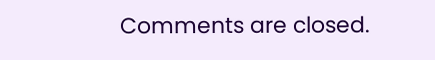Comments are closed.